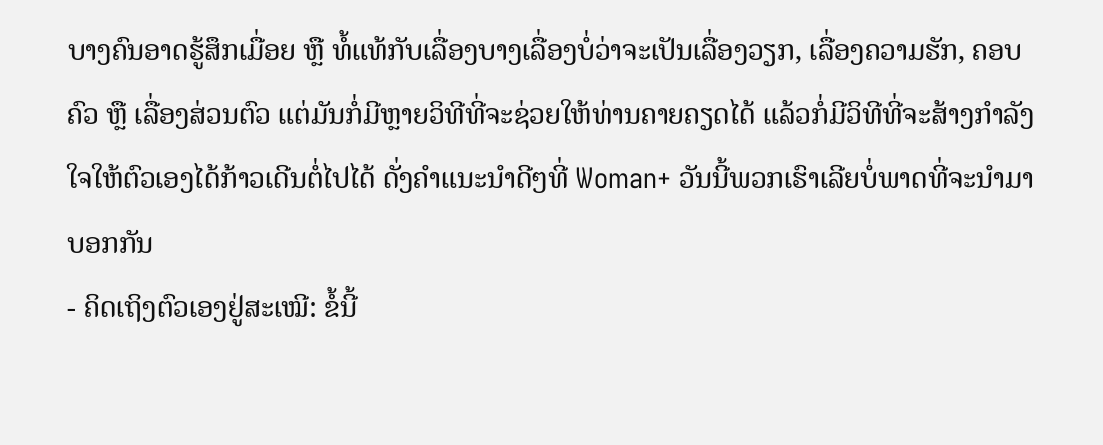ບາງຄົນອາດຮູ້ສຶກເມື່ອຍ ຫຼື ທໍ້ແທ້ກັບເລື່ອງບາງເລື່ອງບໍ່ວ່າຈະເປັນເລື່ອງວຽກ, ເລື່ອງຄວາມຮັກ, ຄອບຄົວ ຫຼື ເລື່ອງສ່ວນຕົວ ແຕ່ມັນກໍ່ມີຫຼາຍວິທີທີ່ຈະຊ່ວຍໃຫ້ທ່ານຄາຍຄຽດໄດ້ ແລ້ວກໍ່ມີວິທີທີ່ຈະສ້າງກຳລັງໃຈໃຫ້ຕົວເອງໄດ້ກ້າວເດີນຕໍ່ໄປໄດ້ ດັ່ງຄຳແນະນຳດີໆທີ່ Woman+ ວັນນີ້ພວກເຮົາເລີຍບໍ່ພາດທີ່ຈະນຳມາບອກກັນ
- ຄິດເຖິງຕົວເອງຢູ່ສະເໝີ: ຂໍ້ນີ້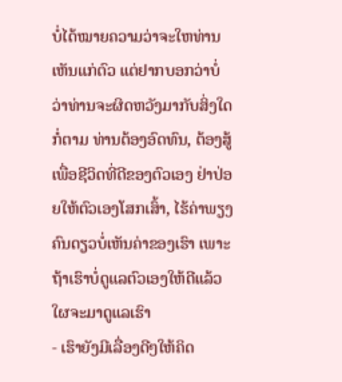ບໍ່ໄດ້ໝາຍຄວາມວ່າຈະໃຫທ່ານເຫັນແກ່ຕົວ ແຕ່ຢາກບອກວ່າບໍ່ວ່າທ່ານຈະຜິດຫວັງມາກັບສິ່ງໃດກໍ່ຕາມ ທ່ານຕ້ອງອົດທົນ, ຕ້ອງສູ້ເພື່ອຊີວິດທີ່ດີຂອງຕົວເອງ ຢ່າປ່ອຍໃຫ້ຕົວເອງໂສກເສົ້າ, ໄຮ້ຄ່າພຽງຄົນດຽວບໍ່ເຫັນຄ່າຂອງເຮົາ ເພາະຖ້າເຮົາບໍ່ດູແລຕົວເອງໃຫ້ດີແລ້ວໃຜຈະມາດູແລເຮົາ
- ເຮົາຍັງມີເລື່ອງດີໆໃຫ້ຄິດ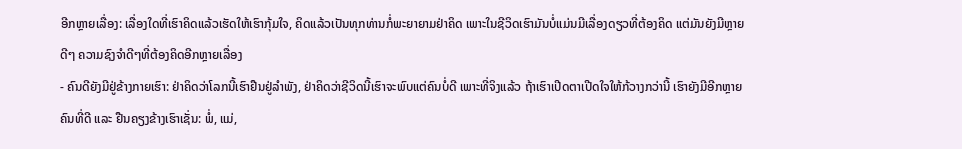ອີກຫຼາຍເລື່ອງ: ເລື່ອງໃດທີ່ເຮົາຄິດແລ້ວເຮັດໃຫ້ເຮົາກຸ້ມໃຈ, ຄິດແລ້ວເປັນທຸກທ່ານກໍ່ພະຍາຍາມຢ່າຄິດ ເພາະໃນຊີວິດເຮົາມັນບໍ່ແມ່ນມີເລື່ອງດຽວທີ່ຕ້ອງຄິດ ແຕ່ມັນຍັງມີຫຼາຍດີໆ ຄວາມຊົງຈຳດີໆທີ່ຕ້ອງຄິດອີກຫຼາຍເລື່ອງ
- ຄົນດີຍັງມີຢູ່ຂ້າງກາຍເຮົາ: ຢ່າຄິດວ່າໂລກນີ້ເຮົາຢືນຢູ່ລຳພັງ, ຢ່າຄິດວ່າຊີວິດນີ້ເຮົາຈະພົບແຕ່ຄົນບໍ່ດີ ເພາະທີ່ຈິງແລ້ວ ຖ້າເຮົາເປີດຕາເປີດໃຈໃຫ້ກ້ວາງກວ່ານີ້ ເຮົາຍັງມີອີກຫຼາຍຄົນທີ່ດີ ແລະ ຢືນຄຽງຂ້າງເຮົາເຊັ່ນ: ພໍ່, ແມ່,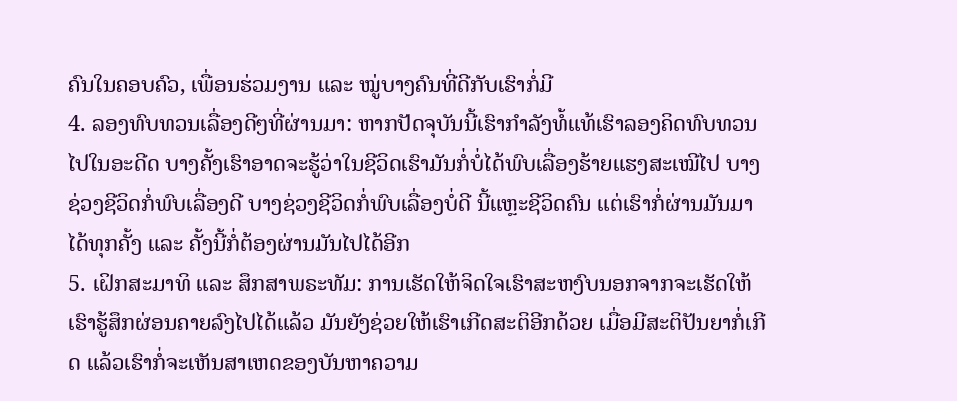ຄົນໃນຄອບຄົວ, ເພື່ອນຮ່ວມງານ ແລະ ໝູ່ບາງຄົນທີ່ດີກັບເຮົາກໍ່ມີ
4. ລອງທົບທວນເລື່ອງດີໆທີ່ຜ່ານມາ: ຫາກປັດຈຸບັນນີ້ເຮົາກຳລັງທໍ້ແທ້ເຮົາລອງຄິດທົບທວນໄປໃນອະດີດ ບາງຄັ້ງເຮົາອາດຈະຮູ້ວ່າໃນຊີວິດເຮົາມັນກໍ່ບໍ່ໄດ້ພົບເລື່ອງຮ້າຍແຮງສະເໝີໄປ ບາງຊ່ວງຊີວິດກໍ່ພົບເລື່ອງດີ ບາງຊ່ວງຊີວິດກໍ່ພົບເລື່ອງບໍ່ດີ ນີ້ແຫຼະຊີວິດຄົນ ແຕ່ເຮົາກໍ່ຜ່ານມັນມາໄດ້ທຸກຄັ້ງ ແລະ ຄັ້ງນີ້ກໍ່ຕ້ອງຜ່ານມັນໄປໄດ້ອີກ
5. ເຝິກສະມາທິ ແລະ ສຶກສາພຣະທັມ: ການເຮັດໃຫ້ຈິດໃຈເຮົາສະຫງົບນອກຈາກຈະເຮັດໃຫ້ເຮົາຮູ້ສຶກຜ່ອນຄາຍລົງໄປໄດ້ແລ້ວ ມັນຍັງຊ່ວຍໃຫ້ເຮົາເກີດສະຕິອີກດ້ວຍ ເມື່ອມີສະຕິປັນຍາກໍ່ເກີດ ແລ້ວເຮົາກໍ່ຈະເຫັນສາເຫດຂອງບັນຫາຄວາມ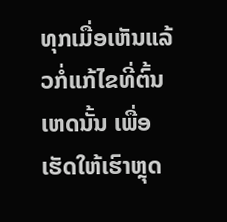ທຸກເມື່ອເຫັນແລ້ວກໍ່ແກ້ໄຂທີ່ຕົ້ນເຫດນັ້ນ ເພື່ອເຮັດໃຫ້ເຮົາຫຼຸດ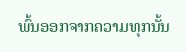ພົ້ນອອກຈາກຄວາມທຸກນັ້ນ